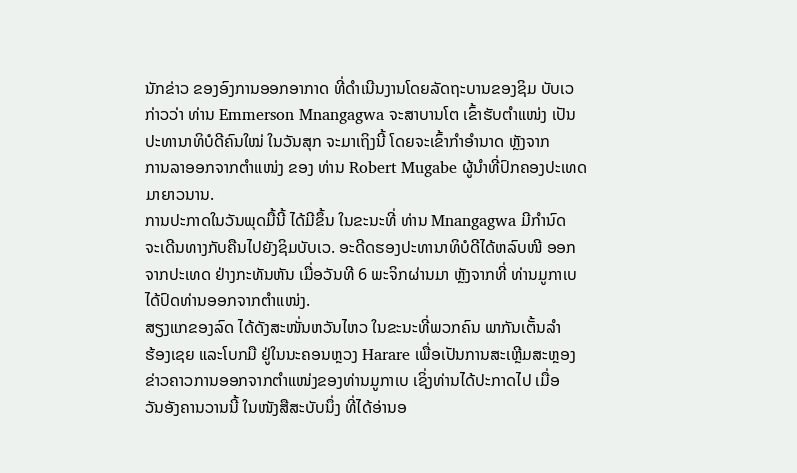ນັກຂ່າວ ຂອງອົງການອອກອາກາດ ທີ່ດຳເນີນງານໂດຍລັດຖະບານຂອງຊິມ ບັບເວ
ກ່າວວ່າ ທ່ານ Emmerson Mnangagwa ຈະສາບານໂຕ ເຂົ້າຮັບຕຳແໜ່ງ ເປັນ
ປະທານາທິບໍດີຄົນໃໝ່ ໃນວັນສຸກ ຈະມາເຖິງນີ້ ໂດຍຈະເຂົ້າກຳອຳນາດ ຫຼັງຈາກ
ການລາອອກຈາກຕຳແໜ່ງ ຂອງ ທ່ານ Robert Mugabe ຜູ້ນຳທີ່ປົກຄອງປະເທດ
ມາຍາວນານ.
ການປະກາດໃນວັນພຸດມື້ນີ້ ໄດ້ມີຂຶ້ນ ໃນຂະນະທີ່ ທ່ານ Mnangagwa ມີກຳນົດ
ຈະເດີນທາງກັບຄືນໄປຍັງຊິມບັບເວ. ອະດີດຮອງປະທານາທິບໍດີໄດ້ຫລົບໜີ ອອກ
ຈາກປະເທດ ຢ່າງກະທັນຫັນ ເມື່ອວັນທີ 6 ພະຈິກຜ່ານມາ ຫຼັງຈາກທີ່ ທ່ານມູກາເບ
ໄດ້ປົດທ່ານອອກຈາກຕຳແໜ່ງ.
ສຽງແກຂອງລົດ ໄດ້ດັງສະໜັ່ນຫວັນໄຫວ ໃນຂະນະທີ່ພວກຄົນ ພາກັນເຕັ້ນລຳ
ຮ້ອງເຊຍ ແລະໂບກມື ຢູ່ໃນນະຄອນຫຼວງ Harare ເພື່ອເປັນການສະເຫຼີມສະຫຼອງ
ຂ່າວຄາວການອອກຈາກຕຳແໜ່ງຂອງທ່ານມູກາເບ ເຊິ່ງທ່ານໄດ້ປະກາດໄປ ເມື່ອ
ວັນອັງຄານວານນີ້ ໃນໜັງສືສະບັບນຶ່ງ ທີ່ໄດ້ອ່ານອ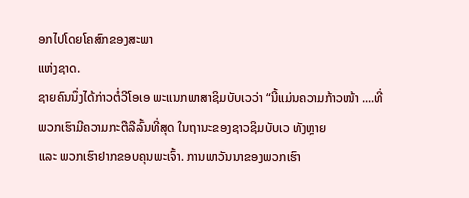ອກໄປໂດຍໂຄສົກຂອງສະພາ
ແຫ່ງຊາດ.
ຊາຍຄົນນຶ່ງໄດ້ກ່າວຕໍ່ວີໂອເອ ພະແນກພາສາຊິມບັບເວວ່າ “ນີ້ແມ່ນຄວາມກ້າວໜ້າ ....ທີ່ພວກເຮົາມີຄວາມກະຕືລືລົ້ນທີ່ສຸດ ໃນຖານະຂອງຊາວຊິມບັບເວ ທັງຫຼາຍ
ແລະ ພວກເຮົາຢາກຂອບຄຸນພະເຈົ້າ. ການພາວັນນາຂອງພວກເຮົາ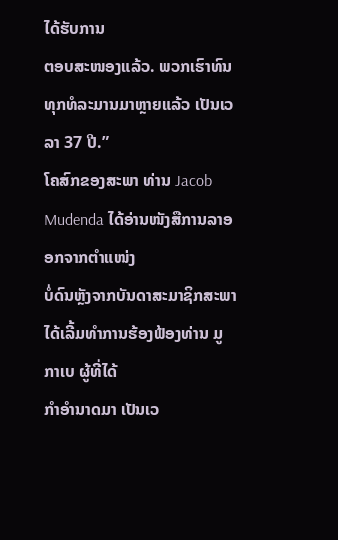ໄດ້ຮັບການ
ຕອບສະໜອງແລ້ວ. ພວກເຮົາທົນທຸກທໍລະມານມາຫຼາຍແລ້ວ ເປັນເວລາ 37 ປີ.”
ໂຄສົກຂອງສະພາ ທ່ານ Jacob Mudenda ໄດ້ອ່ານໜັງສືການລາອອກຈາກຕຳແໜ່ງ
ບໍ່ດົນຫຼັງຈາກບັນດາສະມາຊິກສະພາ ໄດ້ເລີ້ມທຳການຮ້ອງຟ້ອງທ່ານ ມູກາເບ ຜູ້ທີ່ໄດ້
ກຳອຳນາດມາ ເປັນເວ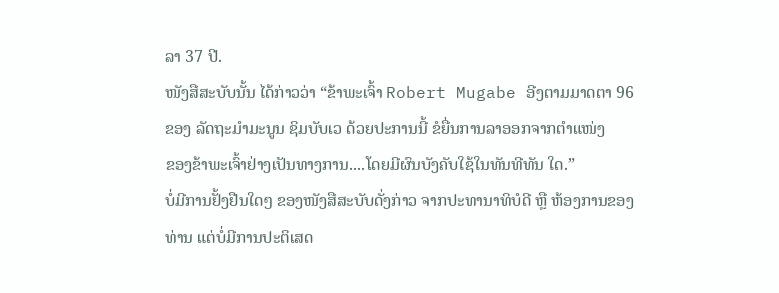ລາ 37 ປີ.
ໜັງສືສະບັບນັ້ນ ໄດ້ກ່າວວ່າ “ຂ້າພະເຈົ້າ Robert Mugabe ອີງຕາມມາດຕາ 96
ຂອງ ລັດຖະມຳມະນູນ ຊິມບັບເວ ດ້ວຍປະການນີ້ ຂໍຍື່ນການລາອອກຈາກຕຳແໜ່ງ
ຂອງຂ້າພະເຈົ້າຢ່າງເປັນທາງການ....ໂດຍມີຜົນບັງຄັບໃຊ້ໃນທັນທີທັນ ໃດ.”
ບໍ່ມີການຢັ້ງຢືນໃດໆ ຂອງໜັງສືສະບັບດັ່ງກ່າວ ຈາກປະທານາທິບໍດີ ຫຼື ຫ້ອງການຂອງ
ທ່ານ ແຕ່ບໍ່ມີການປະຕິເສດ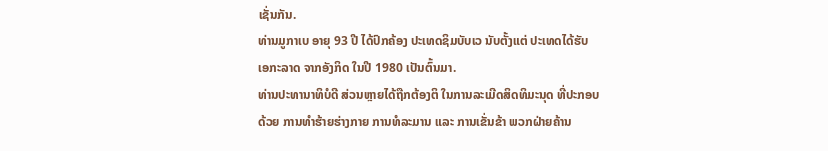ເຊັ່ນກັນ.
ທ່ານມູກາເບ ອາຍຸ 93 ປີ ໄດ້ປົກຄ້ອງ ປະເທດຊິມບັບເວ ນັບຕັ້ງແຕ່ ປະເທດໄດ້ຮັບ
ເອກະລາດ ຈາກອັງກິດ ໃນປີ 1980 ເປັນຕົ້ນມາ.
ທ່ານປະທານາທິບໍດີ ສ່ວນຫຼາຍໄດ້ຖືກຕ້ອງຕິ ໃນການລະເມີດສິດທິມະນຸດ ທີ່ປະກອບ
ດ້ວຍ ການທຳຮ້າຍຮ່າງກາຍ ການທໍລະມານ ແລະ ການເຂັ່ນຂ້າ ພວກຝ່າຍຄ້ານ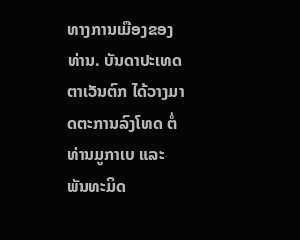ທາງການເມືອງຂອງທ່ານ. ບັນດາປະເທດຕາເວັນຕົກ ໄດ້ວາງມາດຕະການລົງໂທດ ຕໍ່ທ່ານມູກາເບ ແລະ ພັນທະມິດ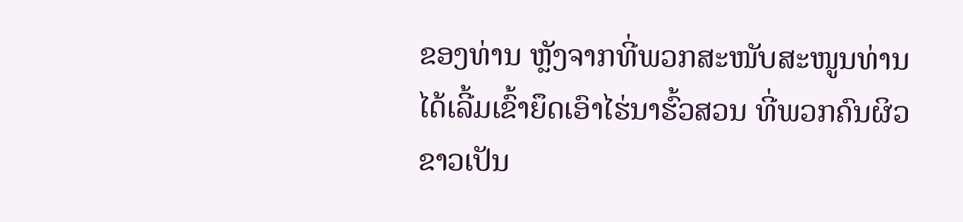ຂອງທ່ານ ຫຼັງຈາກທີ່ພວກສະໜັບສະໜູນທ່ານ
ໄດ້ເລີ້ມເຂົ້າຍຶດເອົາໄຮ່ນາຮົ້ວສວນ ທີ່ພວກຄົນຜິວຂາວເປັນ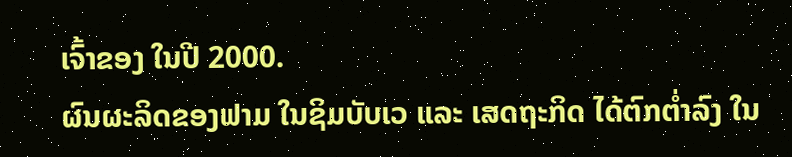ເຈົ້າຂອງ ໃນປີ 2000.
ຜົນຜະລິດຂອງຟາມ ໃນຊິມບັບເວ ແລະ ເສດຖະກິດ ໄດ້ຕົກຕ່ຳລົງ ໃນ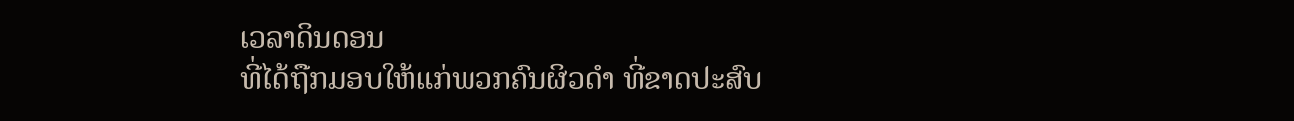ເວລາດິນດອນ
ທີ່ໄດ້ຖືກມອບໃຫ້ແກ່ພວກຄົນຜິວດຳ ທີ່ຂາດປະສົບ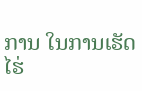ການ ໃນການເຮັດໄຮ່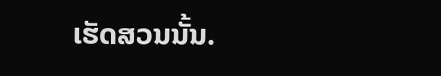ເຮັດສວນນັ້ນ.